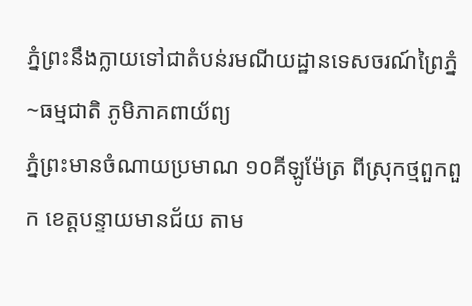ភ្នំព្រះនឹងក្លាយទៅជាតំបន់រមណីយដ្ឋានទេសចរណ៍ព្រៃភ្នំ~ធម្មជាតិ ភូមិភាគពាយ័ព្យ
ភ្នំព្រះមានចំណាយប្រមាណ ១០គីឡូម៉ែត្រ ពីស្រុកថ្មពួកពួក ខេត្តបន្ទាយមានជ័យ តាម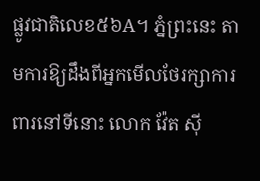ផ្លូវជាតិលេខ៥៦A។ ភ្នំព្រះនេះ តាមការឱ្យដឹងពីអ្នកមើលថែរក្សាការពារនៅទីនោះ លោក វ៉ែត ស៊ី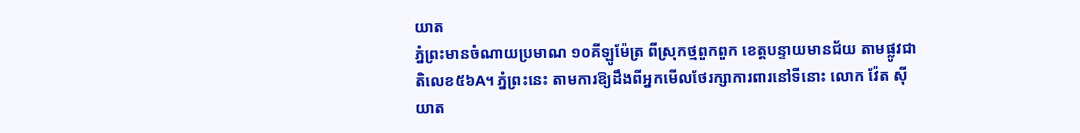យាត
ភ្នំព្រះមានចំណាយប្រមាណ ១០គីឡូម៉ែត្រ ពីស្រុកថ្មពួកពួក ខេត្តបន្ទាយមានជ័យ តាមផ្លូវជាតិលេខ៥៦A។ ភ្នំព្រះនេះ តាមការឱ្យដឹងពីអ្នកមើលថែរក្សាការពារនៅទីនោះ លោក វ៉ែត ស៊ីយាត